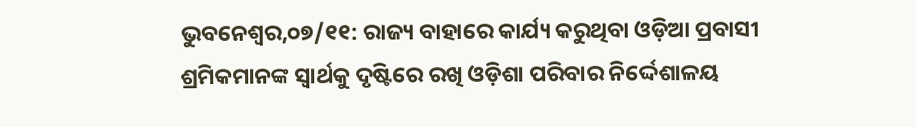ଭୁବନେଶ୍ୱର,୦୭/୧୧: ରାଜ୍ୟ ବାହାରେ କାର୍ଯ୍ୟ କରୁଥିବା ଓଡ଼ିଆ ପ୍ରବାସୀ ଶ୍ରମିକମାନଙ୍କ ସ୍ୱାର୍ଥକୁ ଦୃଷ୍ଟିରେ ରଖି ଓଡ଼ିଶା ପରିବାର ନିର୍ଦ୍ଦେଶାଳୟ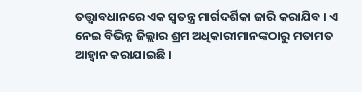ତତ୍ତ୍ୱାବଧାନରେ ଏକ ସ୍ୱତନ୍ତ୍ର ମାର୍ଗଦର୍ଶିକା ଜାରି କରାଯିବ । ଏ ନେଇ ବିଭିନ୍ନ ଜିଲ୍ଲାର ଶ୍ରମ ଅଧିକାରୀମାନଙ୍କଠାରୁ ମତାମତ ଆହ୍ୱାନ କରାଯାଇଛି ।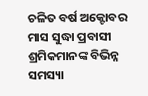ଚଳିତ ବର୍ଷ ଅକ୍ଟୋବର ମାସ ସୁଦ୍ଧା ପ୍ରବାସୀ ଶ୍ରମିକମାନଙ୍କ ବିଭିନ୍ନ ସମସ୍ୟା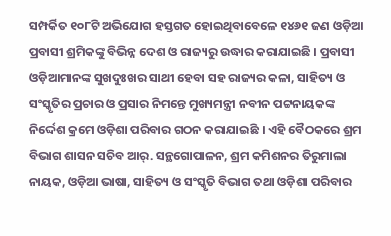ସମ୍ପର୍କିତ ୧୦୮ଟି ଅଭିଯୋଗ ହସ୍ତଗତ ହୋଇଥିବାବେଳେ ୧୪୬୧ ଜଣ ଓଡ଼ିଆ ପ୍ରବାସୀ ଶ୍ରମିକଙ୍କୁ ବିଭିନ୍ନ ଦେଶ ଓ ରାଜ୍ୟରୁ ଉଦ୍ଧାର କରାଯାଇଛି । ପ୍ରବାସୀ ଓଡ଼ିଆମାନଙ୍କ ସୁଖଦୁଃଖର ସାଥୀ ହେବା ସହ ରାଜ୍ୟର କଳା, ସାହିତ୍ୟ ଓ ସଂସ୍କୃତିର ପ୍ରଚାର ଓ ପ୍ରସାର ନିମନ୍ତେ ମୁଖ୍ୟମନ୍ତ୍ରୀ ନବୀନ ପଟ୍ଟନାୟକଙ୍କ ନିର୍ଦ୍ଦେଶ କ୍ରମେ ଓଡ଼ିଶା ପରିବାର ଗଠନ କରାଯାଇଛି । ଏହି ବୈଠକରେ ଶ୍ରମ ବିଭାଗ ଶାସନ ସଚିବ ଆର୍. ସନ୍ଥଗୋପାଳନ, ଶ୍ରମ କମିଶନର ତିରୁମାଲା ନାୟକ, ଓଡ଼ିଆ ଭାଷା, ସାହିତ୍ୟ ଓ ସଂସ୍କୃତି ବିଭାଗ ତଥା ଓଡ଼ିଶା ପରିବାର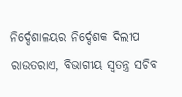ନିର୍ଦ୍ଦେଶାଳୟର ନିର୍ଦ୍ଦେଶକ ଦିଲୀପ ରାଉତରାଏ, ବିଭାଗୀୟ ସ୍ୱତନ୍ତ୍ର ସଚିବ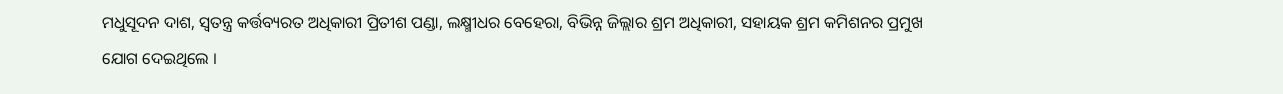ମଧୁସୂଦନ ଦାଶ, ସ୍ୱତନ୍ତ୍ର କର୍ତ୍ତବ୍ୟରତ ଅଧିକାରୀ ପ୍ରିତୀଶ ପଣ୍ଡା, ଲକ୍ଷ୍ମୀଧର ବେହେରା, ବିଭିନ୍ନ ଜିଲ୍ଲାର ଶ୍ରମ ଅଧିକାରୀ, ସହାୟକ ଶ୍ରମ କମିଶନର ପ୍ରମୁଖ ଯୋଗ ଦେଇଥିଲେ ।